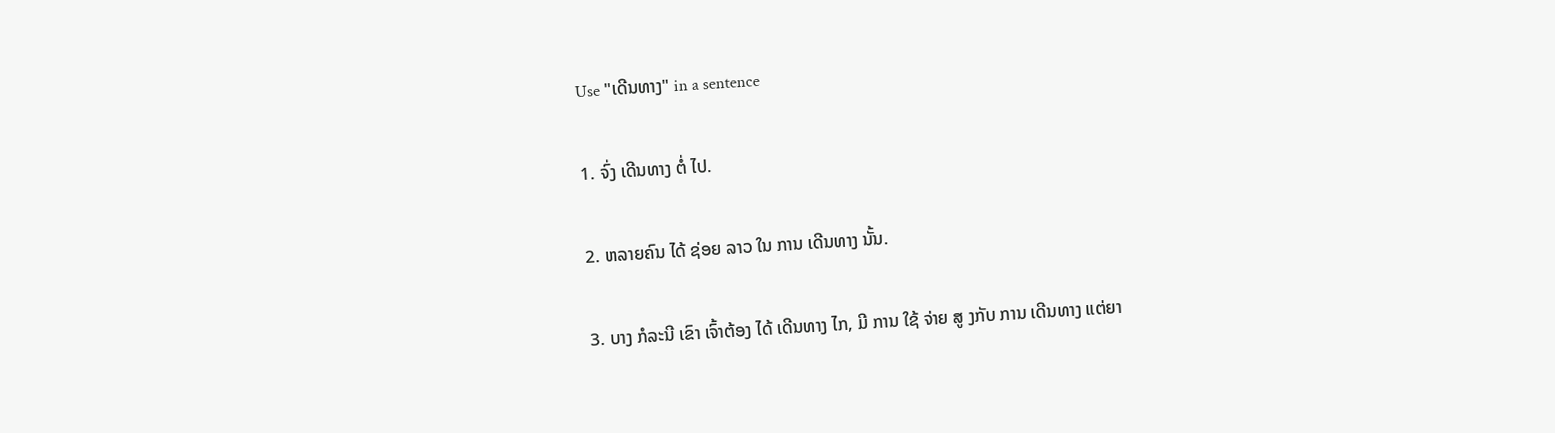Use "ເດີນທາງ" in a sentence

1. ຈົ່ງ ເດີນທາງ ຕໍ່ ໄປ.

2. ຫລາຍຄົນ ໄດ້ ຊ່ອຍ ລາວ ໃນ ການ ເດີນທາງ ນັ້ນ.

3. ບາງ ກໍລະນີ ເຂົາ ເຈົ້າຕ້ອງ ໄດ້ ເດີນທາງ ໄກ, ມີ ການ ໃຊ້ ຈ່າຍ ສູ ງກັບ ການ ເດີນທາງ ແຕ່ຍາ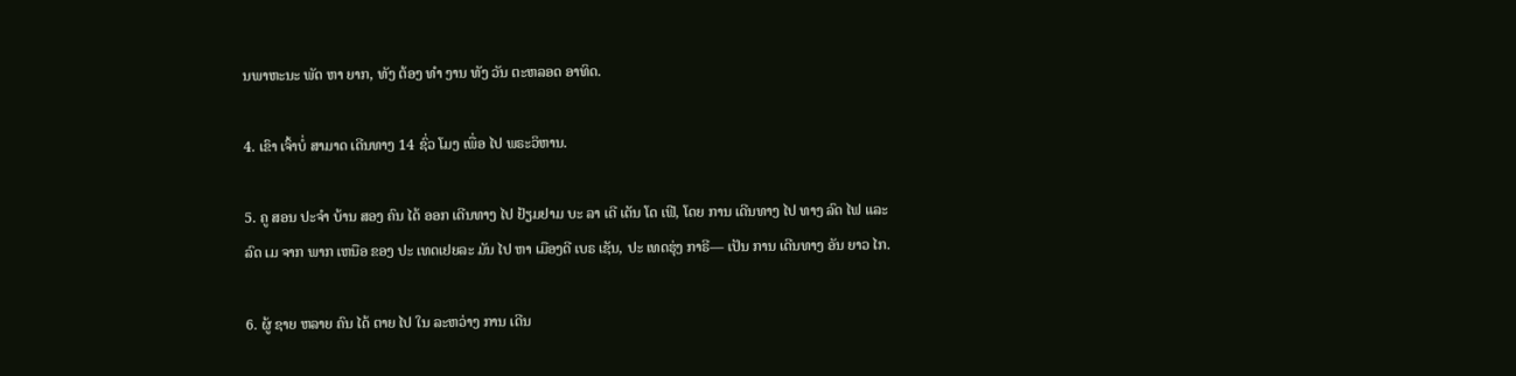ນພາຫະນະ ພັດ ຫາ ຍາກ, ທັງ ຕ້ອງ ທໍາ ງານ ທັງ ວັນ ຕະຫລອດ ອາທິດ.

4. ເຂົາ ເຈົ້າບໍ່ ສາມາດ ເດີນທາງ 14 ຊົ່ວ ໂມງ ເພື່ອ ໄປ ພຣະວິຫານ.

5. ຄູ ສອນ ປະຈໍາ ບ້ານ ສອງ ຄົນ ໄດ້ ອອກ ເດີນທາງ ໄປ ຢ້ຽມຢາມ ບະ ລາ ເດີ ເດັນ ໂດ ເຟີ, ໂດຍ ການ ເດີນທາງ ໄປ ທາງ ລົດ ໄຟ ແລະ ລົດ ເມ ຈາກ ພາກ ເຫນືອ ຂອງ ປະ ເທດເຢຍລະ ມັນ ໄປ ຫາ ເມືອງດີ ເບຣ ເຊັນ, ປະ ເທດຮຸ່ງ ກາຣີ— ເປັນ ການ ເດີນທາງ ອັນ ຍາວ ໄກ.

6. ຜູ້ ຊາຍ ຫລາຍ ຄົນ ໄດ້ ຕາຍ ໄປ ໃນ ລະຫວ່າງ ການ ເດີນ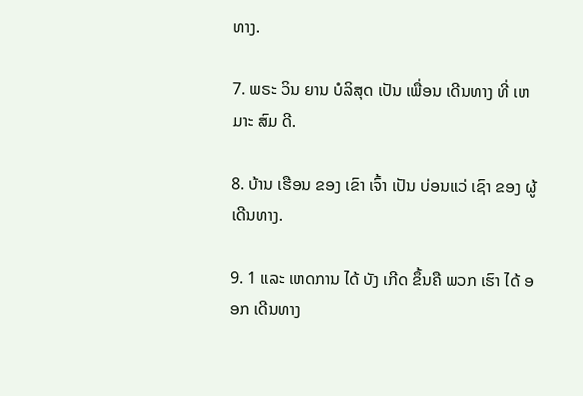ທາງ.

7. ພຣະ ວິນ ຍານ ບໍລິສຸດ ເປັນ ເພື່ອນ ເດີນທາງ ທີ່ ເຫມາະ ສົມ ດີ.

8. ບ້ານ ເຮືອນ ຂອງ ເຂົາ ເຈົ້າ ເປັນ ບ່ອນແວ່ ເຊົາ ຂອງ ຜູ້ ເດີນທາງ.

9. 1 ແລະ ເຫດການ ໄດ້ ບັງ ເກີດ ຂຶ້ນຄື ພວກ ເຮົາ ໄດ້ ອອກ ເດີນທາງ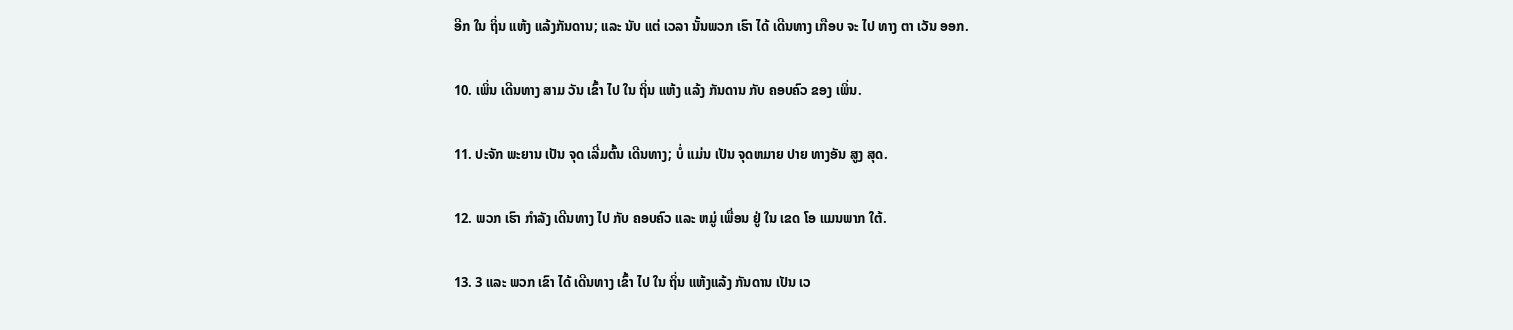ອີກ ໃນ ຖິ່ນ ແຫ້ງ ແລ້ງກັນດານ; ແລະ ນັບ ແຕ່ ເວລາ ນັ້ນພວກ ເຮົາ ໄດ້ ເດີນທາງ ເກືອບ ຈະ ໄປ ທາງ ຕາ ເວັນ ອອກ.

10. ເພິ່ນ ເດີນທາງ ສາມ ວັນ ເຂົ້າ ໄປ ໃນ ຖິ່ນ ແຫ້ງ ແລ້ງ ກັນດານ ກັບ ຄອບຄົວ ຂອງ ເພິ່ນ.

11. ປະຈັກ ພະຍານ ເປັນ ຈຸດ ເລີ່ມຕົ້ນ ເດີນທາງ; ບໍ່ ແມ່ນ ເປັນ ຈຸດຫມາຍ ປາຍ ທາງອັນ ສູງ ສຸດ.

12. ພວກ ເຮົາ ກໍາລັງ ເດີນທາງ ໄປ ກັບ ຄອບຄົວ ແລະ ຫມູ່ ເພື່ອນ ຢູ່ ໃນ ເຂດ ໂອ ແມນພາກ ໃຕ້.

13. 3 ແລະ ພວກ ເຂົາ ໄດ້ ເດີນທາງ ເຂົ້າ ໄປ ໃນ ຖິ່ນ ແຫ້ງແລ້ງ ກັນດານ ເປັນ ເວ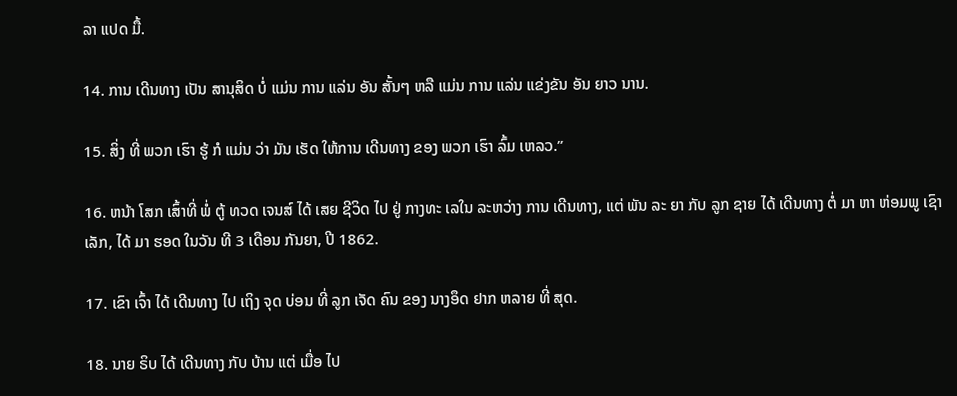ລາ ແປດ ມື້.

14. ການ ເດີນທາງ ເປັນ ສານຸສິດ ບໍ່ ແມ່ນ ການ ແລ່ນ ອັນ ສັ້ນໆ ຫລື ແມ່ນ ການ ແລ່ນ ແຂ່ງຂັນ ອັນ ຍາວ ນານ.

15. ສິ່ງ ທີ່ ພວກ ເຮົາ ຮູ້ ກໍ ແມ່ນ ວ່າ ມັນ ເຮັດ ໃຫ້ການ ເດີນທາງ ຂອງ ພວກ ເຮົາ ລົ້ມ ເຫລວ.”

16. ຫນ້າ ໂສກ ເສົ້າທີ່ ພໍ່ ຕູ້ ທວດ ເຈນສ໌ ໄດ້ ເສຍ ຊີວິດ ໄປ ຢູ່ ກາງທະ ເລໃນ ລະຫວ່າງ ການ ເດີນທາງ, ແຕ່ ພັນ ລະ ຍາ ກັບ ລູກ ຊາຍ ໄດ້ ເດີນທາງ ຕໍ່ ມາ ຫາ ຫ່ອມພູ ເຊົາ ເລັກ, ໄດ້ ມາ ຮອດ ໃນວັນ ທີ 3 ເດືອນ ກັນຍາ, ປີ 1862.

17. ເຂົາ ເຈົ້າ ໄດ້ ເດີນທາງ ໄປ ເຖິງ ຈຸດ ບ່ອນ ທີ່ ລູກ ເຈັດ ຄົນ ຂອງ ນາງອຶດ ຢາກ ຫລາຍ ທີ່ ສຸດ.

18. ນາຍ ຣິບ ໄດ້ ເດີນທາງ ກັບ ບ້ານ ແຕ່ ເມື່ອ ໄປ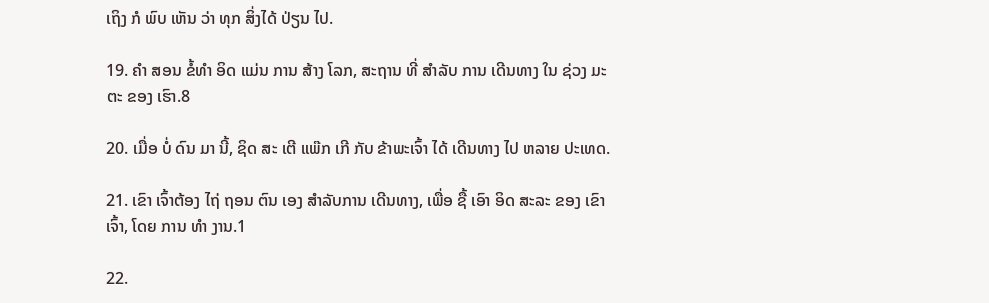ເຖິງ ກໍ ພົບ ເຫັນ ວ່າ ທຸກ ສິ່ງໄດ້ ປ່ຽນ ໄປ.

19. ຄໍາ ສອນ ຂໍ້ທໍາ ອິດ ແມ່ນ ການ ສ້າງ ໂລກ, ສະຖານ ທີ່ ສໍາລັບ ການ ເດີນທາງ ໃນ ຊ່ວງ ມະຕະ ຂອງ ເຮົາ.8

20. ເມື່ອ ບໍ່ ດົນ ມາ ນີ້, ຊິດ ສະ ເຕີ ແພ໊ກ ເກີ ກັບ ຂ້າພະເຈົ້າ ໄດ້ ເດີນທາງ ໄປ ຫລາຍ ປະເທດ.

21. ເຂົາ ເຈົ້າຕ້ອງ ໄຖ່ ຖອນ ຕົນ ເອງ ສໍາລັບການ ເດີນທາງ, ເພື່ອ ຊື້ ເອົາ ອິດ ສະລະ ຂອງ ເຂົາ ເຈົ້າ, ໂດຍ ການ ທໍາ ງານ.1

22.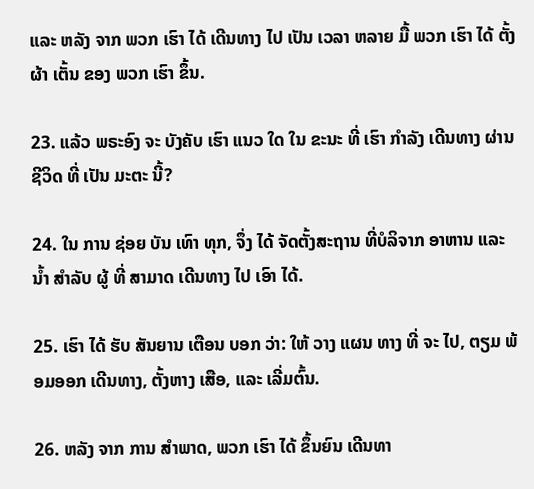ແລະ ຫລັງ ຈາກ ພວກ ເຮົາ ໄດ້ ເດີນທາງ ໄປ ເປັນ ເວລາ ຫລາຍ ມື້ ພວກ ເຮົາ ໄດ້ ຕັ້ງຜ້າ ເຕັ້ນ ຂອງ ພວກ ເຮົາ ຂຶ້ນ.

23. ແລ້ວ ພຣະອົງ ຈະ ບັງຄັບ ເຮົາ ແນວ ໃດ ໃນ ຂະນະ ທີ່ ເຮົາ ກໍາລັງ ເດີນທາງ ຜ່ານ ຊີວິດ ທີ່ ເປັນ ມະຕະ ນີ້?

24. ໃນ ການ ຊ່ອຍ ບັນ ເທົາ ທຸກ, ຈຶ່ງ ໄດ້ ຈັດຕັ້ງສະຖານ ທີ່ບໍລິຈາກ ອາຫານ ແລະ ນ້ຳ ສໍາລັບ ຜູ້ ທີ່ ສາມາດ ເດີນທາງ ໄປ ເອົາ ໄດ້.

25. ເຮົາ ໄດ້ ຮັບ ສັນຍານ ເຕືອນ ບອກ ວ່າ: ໃຫ້ ວາງ ແຜນ ທາງ ທີ່ ຈະ ໄປ, ຕຽມ ພ້ອມອອກ ເດີນທາງ, ຕັ້ງຫາງ ເສືອ, ແລະ ເລີ່ມຕົ້ນ.

26. ຫລັງ ຈາກ ການ ສໍາພາດ, ພວກ ເຮົາ ໄດ້ ຂຶ້ນຍົນ ເດີນທາ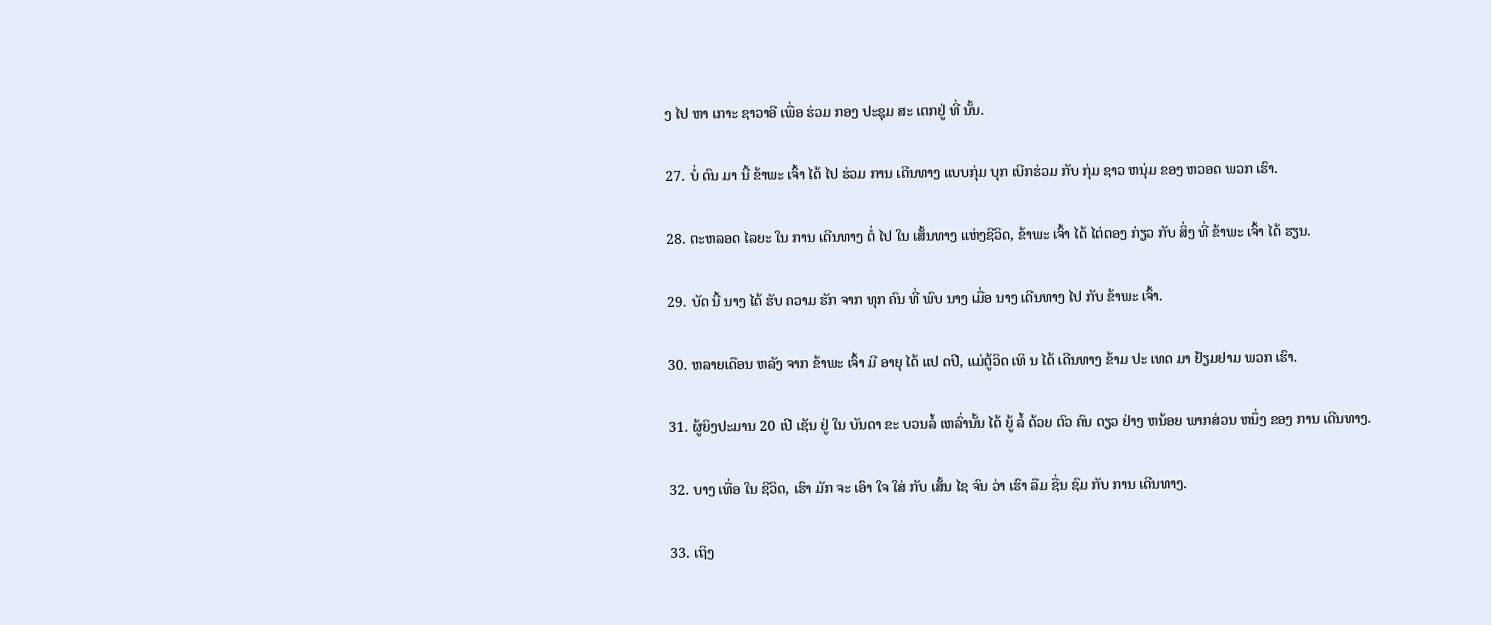ງ ໄປ ຫາ ເກາະ ຊາວາອີ ເພື່ອ ຮ່ວມ ກອງ ປະຊຸມ ສະ ເຕກຢູ່ ທີ່ ນັ້ນ.

27. ບໍ່ ດົນ ມາ ນີ້ ຂ້າພະ ເຈົ້າ ໄດ້ ໄປ ຮ່ວມ ການ ເດີນທາງ ແບບກຸ່ມ ບຸກ ເບີກຮ່ວມ ກັບ ກຸ່ມ ຊາວ ຫນຸ່ມ ຂອງ ຫວອດ ພວກ ເຮົາ.

28. ຕະຫລອດ ໄລຍະ ໃນ ການ ເດີນທາງ ຕໍ່ ໄປ ໃນ ເສັ້ນທາງ ແຫ່ງຊີວິດ, ຂ້າພະ ເຈົ້າ ໄດ້ ໄຕ່ຕອງ ກ່ຽວ ກັບ ສິ່ງ ທີ່ ຂ້າພະ ເຈົ້າ ໄດ້ ຮຽນ.

29. ບັດ ນີ້ ນາງ ໄດ້ ຮັບ ຄວາມ ຮັກ ຈາກ ທຸກ ຄົນ ທີ່ ພົບ ນາງ ເມື່ອ ນາງ ເດີນທາງ ໄປ ກັບ ຂ້າພະ ເຈົ້າ.

30. ຫລາຍເດືອນ ຫລັງ ຈາກ ຂ້າພະ ເຈົ້າ ມີ ອາຍຸ ໄດ້ ແປ ດປີ, ແມ່ຕູ້ວິດ ເທິ ນ ໄດ້ ເດີນທາງ ຂ້າມ ປະ ເທດ ມາ ຢ້ຽມຢາມ ພວກ ເຮົາ.

31. ຜູ້ຍິງປະມານ 20 ເປີ ເຊັນ ຢູ່ ໃນ ບັນດາ ຂະ ບວນລໍ້ ເຫລົ່ານັ້ນ ໄດ້ ຍູ້ ລໍ້ ດ້ວຍ ຕົວ ຄົນ ດຽວ ຢ່າງ ຫນ້ອຍ ພາກສ່ວນ ຫນຶ່ງ ຂອງ ການ ເດີນທາງ.

32. ບາງ ເທື່ອ ໃນ ຊີວິດ, ເຮົາ ມັກ ຈະ ເອົາ ໃຈ ໃສ່ ກັບ ເສັ້ນ ໄຊ ຈົນ ວ່າ ເຮົາ ລືມ ຊື່ນ ຊົມ ກັບ ການ ເດີນທາງ.

33. ເຖິງ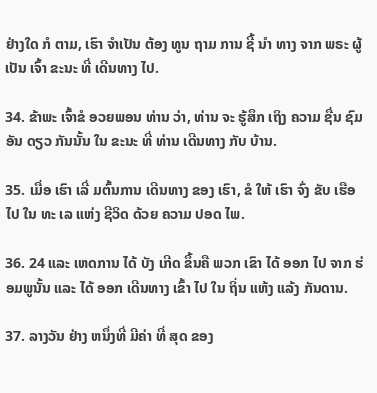ຢ່າງໃດ ກໍ ຕາມ, ເຮົາ ຈໍາເປັນ ຕ້ອງ ທູນ ຖາມ ການ ຊີ້ ນໍາ ທາງ ຈາກ ພຣະ ຜູ້ ເປັນ ເຈົ້າ ຂະນະ ທີ່ ເດີນທາງ ໄປ.

34. ຂ້າພະ ເຈົ້າຂໍ ອວຍພອນ ທ່ານ ວ່າ, ທ່ານ ຈະ ຮູ້ສຶກ ເຖິງ ຄວາມ ຊື່ນ ຊົມ ອັນ ດຽວ ກັນນັ້ນ ໃນ ຂະນະ ທີ່ ທ່ານ ເດີນທາງ ກັບ ບ້ານ.

35. ເມື່ອ ເຮົາ ເລີ່ ມຕົ້ນການ ເດີນທາງ ຂອງ ເຮົາ, ຂໍ ໃຫ້ ເຮົາ ຈົ່ງ ຂັບ ເຮືອ ໄປ ໃນ ທະ ເລ ແຫ່ງ ຊີວິດ ດ້ວຍ ຄວາມ ປອດ ໄພ.

36. 24 ແລະ ເຫດການ ໄດ້ ບັງ ເກີດ ຂຶ້ນຄື ພວກ ເຂົາ ໄດ້ ອອກ ໄປ ຈາກ ຮ່ອມພູນັ້ນ ແລະ ໄດ້ ອອກ ເດີນທາງ ເຂົ້າ ໄປ ໃນ ຖິ່ນ ແຫ້ງ ແລ້ງ ກັນດານ.

37. ລາງວັນ ຢ່າງ ຫນຶ່ງທີ່ ມີຄ່າ ທີ່ ສຸດ ຂອງ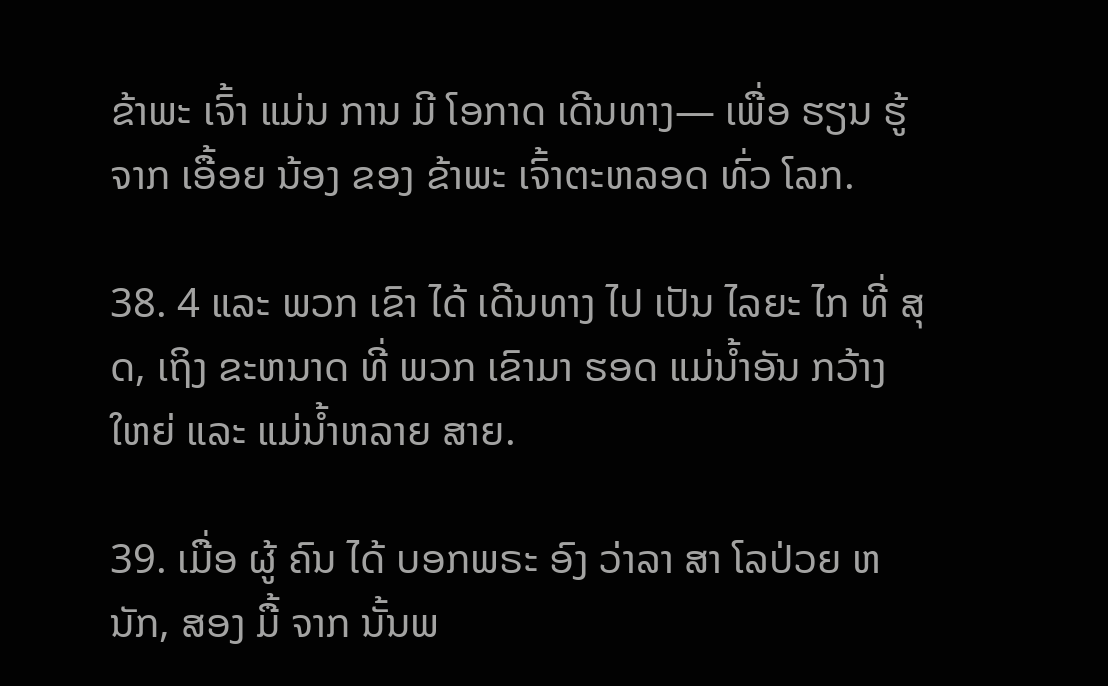ຂ້າພະ ເຈົ້າ ແມ່ນ ການ ມີ ໂອກາດ ເດີນທາງ— ເພື່ອ ຮຽນ ຮູ້ຈາກ ເອື້ອຍ ນ້ອງ ຂອງ ຂ້າພະ ເຈົ້າຕະຫລອດ ທົ່ວ ໂລກ.

38. 4 ແລະ ພວກ ເຂົາ ໄດ້ ເດີນທາງ ໄປ ເປັນ ໄລຍະ ໄກ ທີ່ ສຸດ, ເຖິງ ຂະຫນາດ ທີ່ ພວກ ເຂົາມາ ຮອດ ແມ່ນ້ຳອັນ ກວ້າງ ໃຫຍ່ ແລະ ແມ່ນ້ຳຫລາຍ ສາຍ.

39. ເມື່ອ ຜູ້ ຄົນ ໄດ້ ບອກພຣະ ອົງ ວ່າລາ ສາ ໂລປ່ວຍ ຫນັກ, ສອງ ມື້ ຈາກ ນັ້ນພ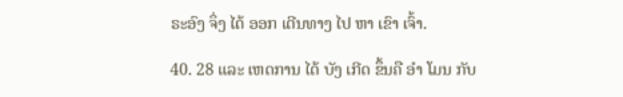ຣະອົງ ຈຶ່ງ ໄດ້ ອອກ ເດີນທາງ ໄປ ຫາ ເຂົາ ເຈົ້າ.

40. 28 ແລະ ເຫດການ ໄດ້ ບັງ ເກີດ ຂຶ້ນຄື ອໍາ ໂມນ ກັບ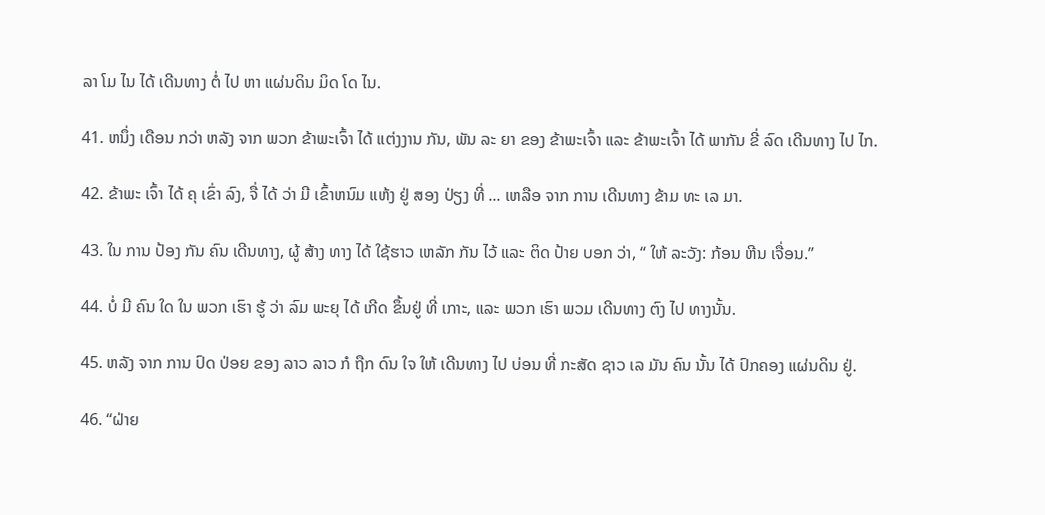ລາ ໂມ ໄນ ໄດ້ ເດີນທາງ ຕໍ່ ໄປ ຫາ ແຜ່ນດິນ ມິດ ໂດ ໄນ.

41. ຫນຶ່ງ ເດືອນ ກວ່າ ຫລັງ ຈາກ ພວກ ຂ້າພະເຈົ້າ ໄດ້ ແຕ່ງງານ ກັນ, ພັນ ລະ ຍາ ຂອງ ຂ້າພະເຈົ້າ ແລະ ຂ້າພະເຈົ້າ ໄດ້ ພາກັນ ຂີ່ ລົດ ເດີນທາງ ໄປ ໄກ.

42. ຂ້າພະ ເຈົ້າ ໄດ້ ຄຸ ເຂົ່າ ລົງ, ຈື່ ໄດ້ ວ່າ ມີ ເຂົ້າຫນົມ ແຫ້ງ ຢູ່ ສອງ ປ່ຽງ ທີ່ ... ເຫລືອ ຈາກ ການ ເດີນທາງ ຂ້າມ ທະ ເລ ມາ.

43. ໃນ ການ ປ້ອງ ກັນ ຄົນ ເດີນທາງ, ຜູ້ ສ້າງ ທາງ ໄດ້ ໃຊ້ຮາວ ເຫລັກ ກັນ ໄວ້ ແລະ ຕິດ ປ້າຍ ບອກ ວ່າ, “ ໃຫ້ ລະວັງ: ກ້ອນ ຫີນ ເຈື່ອນ.”

44. ບໍ່ ມີ ຄົນ ໃດ ໃນ ພວກ ເຮົາ ຮູ້ ວ່າ ລົມ ພະຍຸ ໄດ້ ເກີດ ຂຶ້ນຢູ່ ທີ່ ເກາະ, ແລະ ພວກ ເຮົາ ພວມ ເດີນທາງ ຕົງ ໄປ ທາງນັ້ນ.

45. ຫລັງ ຈາກ ການ ປົດ ປ່ອຍ ຂອງ ລາວ ລາວ ກໍ ຖືກ ດົນ ໃຈ ໃຫ້ ເດີນທາງ ໄປ ບ່ອນ ທີ່ ກະສັດ ຊາວ ເລ ມັນ ຄົນ ນັ້ນ ໄດ້ ປົກຄອງ ແຜ່ນດິນ ຢູ່.

46. “ຝ່າຍ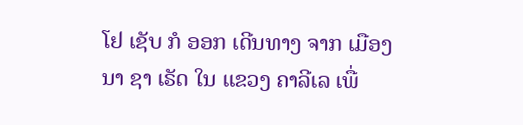ໂຢ ເຊັບ ກໍ ອອກ ເດີນທາງ ຈາກ ເມືອງ ນາ ຊາ ເຣັດ ໃນ ແຂວງ ຄາລີເລ ເພື່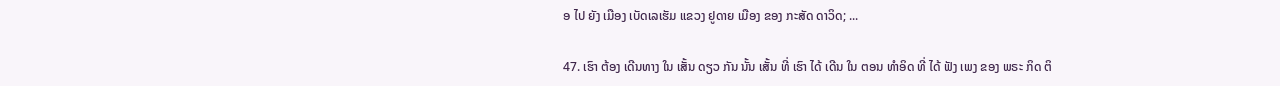ອ ໄປ ຍັງ ເມືອງ ເບັດເລເຮັມ ແຂວງ ຢູດາຍ ເມືອງ ຂອງ ກະສັດ ດາວິດ; ...

47. ເຮົາ ຕ້ອງ ເດີນທາງ ໃນ ເສັ້ນ ດຽວ ກັນ ນັ້ນ ເສັ້ນ ທີ່ ເຮົາ ໄດ້ ເດີນ ໃນ ຕອນ ທໍາອິດ ທີ່ ໄດ້ ຟັງ ເພງ ຂອງ ພຣະ ກິດ ຕິ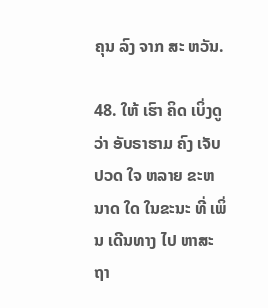ຄຸນ ລົງ ຈາກ ສະ ຫວັນ.

48. ໃຫ້ ເຮົາ ຄິດ ເບິ່ງດູ ວ່າ ອັບຣາຮາມ ຄົງ ເຈັບ ປວດ ໃຈ ຫລາຍ ຂະຫນາດ ໃດ ໃນຂະນະ ທີ່ ເພິ່ນ ເດີນທາງ ໄປ ຫາສະຖາ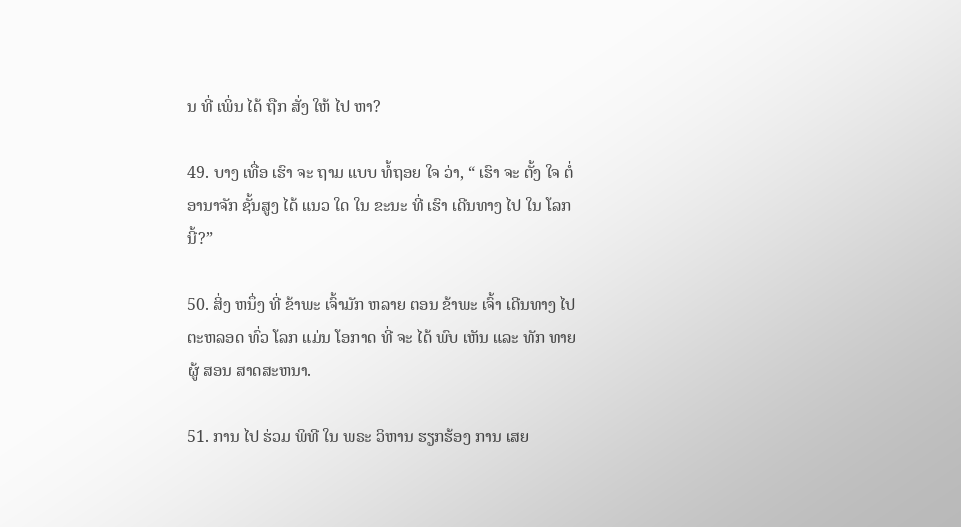ນ ທີ່ ເພິ່ນ ໄດ້ ຖືກ ສັ່ງ ໃຫ້ ໄປ ຫາ?

49. ບາງ ເທື່ອ ເຮົາ ຈະ ຖາມ ແບບ ທໍ້ຖອຍ ໃຈ ວ່າ, “ ເຮົາ ຈະ ຕັ້ງ ໃຈ ຕໍ່ອານາຈັກ ຊັ້ນສູງ ໄດ້ ແນວ ໃດ ໃນ ຂະນະ ທີ່ ເຮົາ ເດີນທາງ ໄປ ໃນ ໂລກນີ້?”

50. ສິ່ງ ຫນຶ່ງ ທີ່ ຂ້າພະ ເຈົ້າມັກ ຫລາຍ ຕອນ ຂ້າພະ ເຈົ້າ ເດີນທາງ ໄປ ຕະຫລອດ ທົ່ວ ໂລກ ແມ່ນ ໂອກາດ ທີ່ ຈະ ໄດ້ ພົບ ເຫັນ ແລະ ທັກ ທາຍຜູ້ ສອນ ສາດສະຫນາ.

51. ການ ໄປ ຮ່ວມ ພິທີ ໃນ ພຣະ ວິຫານ ຮຽກຮ້ອງ ການ ເສຍ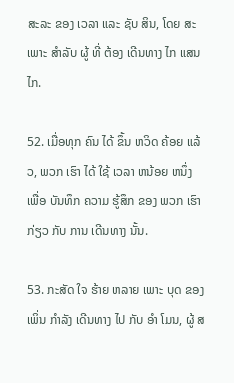ສະລະ ຂອງ ເວລາ ແລະ ຊັບ ສິນ, ໂດຍ ສະເພາະ ສໍາລັບ ຜູ້ ທີ່ ຕ້ອງ ເດີນທາງ ໄກ ແສນ ໄກ.

52. ເມື່ອທຸກ ຄົນ ໄດ້ ຂຶ້ນ ຫວິດ ຄ້ອຍ ແລ້ວ, ພວກ ເຮົາ ໄດ້ ໃຊ້ ເວລາ ຫນ້ອຍ ຫນຶ່ງ ເພື່ອ ບັນທຶກ ຄວາມ ຮູ້ສຶກ ຂອງ ພວກ ເຮົາ ກ່ຽວ ກັບ ການ ເດີນທາງ ນັ້ນ.

53. ກະສັດ ໃຈ ຮ້າຍ ຫລາຍ ເພາະ ບຸດ ຂອງ ເພິ່ນ ກໍາລັງ ເດີນທາງ ໄປ ກັບ ອໍາ ໂມນ, ຜູ້ ສ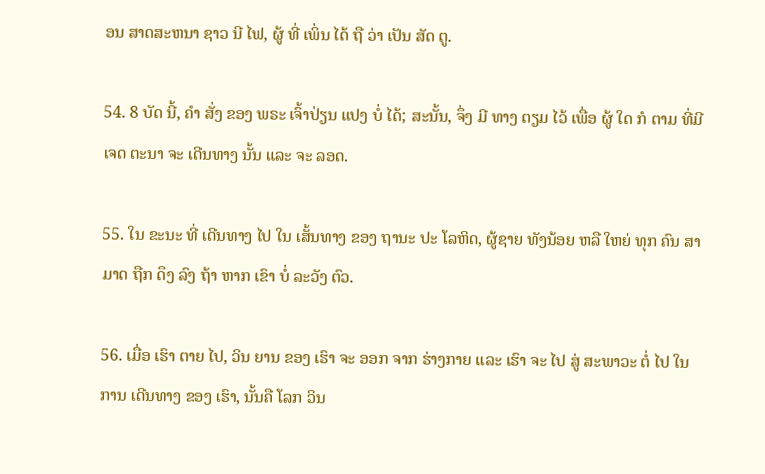ອນ ສາດສະຫນາ ຊາວ ນີ ໄຟ, ຜູ້ ທີ່ ເພິ່ນ ໄດ້ ຖື ວ່າ ເປັນ ສັດ ຕູ.

54. 8 ບັດ ນີ້, ຄໍາ ສັ່ງ ຂອງ ພຣະ ເຈົ້າປ່ຽນ ແປງ ບໍ່ ໄດ້; ສະນັ້ນ, ຈຶ່ງ ມີ ທາງ ຕຽມ ໄວ້ ເພື່ອ ຜູ້ ໃດ ກໍ ຕາມ ທີ່ມີ ເຈດ ຕະນາ ຈະ ເດີນທາງ ນັ້ນ ແລະ ຈະ ລອດ.

55. ໃນ ຂະນະ ທີ່ ເດີນທາງ ໄປ ໃນ ເສັ້ນທາງ ຂອງ ຖານະ ປະ ໂລຫິດ, ຜູ້ຊາຍ ທັງນ້ອຍ ຫລື ໃຫຍ່ ທຸກ ຄົນ ສາມາດ ຖືກ ດຶງ ລົງ ຖ້າ ຫາກ ເຂົາ ບໍ່ ລະວັງ ຕົວ.

56. ເມື່ອ ເຮົາ ຕາຍ ໄປ, ວິນ ຍານ ຂອງ ເຮົາ ຈະ ອອກ ຈາກ ຮ່າງກາຍ ແລະ ເຮົາ ຈະ ໄປ ສູ່ ສະພາວະ ຕໍ່ ໄປ ໃນ ການ ເດີນທາງ ຂອງ ເຮົາ, ນັ້ນຄື ໂລກ ວິນ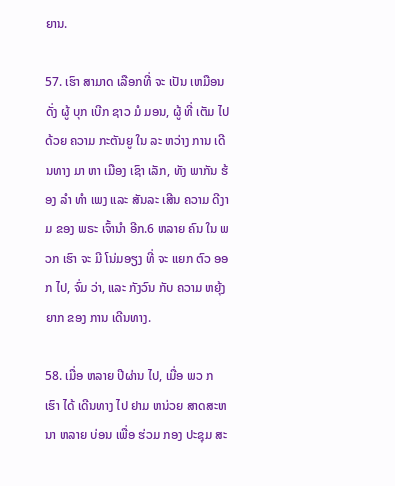ຍານ.

57. ເຮົາ ສາມາດ ເລືອກທີ່ ຈະ ເປັນ ເຫມືອນ ດັ່ງ ຜູ້ ບຸກ ເບີກ ຊາວ ມໍ ມອນ, ຜູ້ ທີ່ ເຕັມ ໄປ ດ້ວຍ ຄວາມ ກະຕັນຍູ ໃນ ລະ ຫວ່າງ ການ ເດີນທາງ ມາ ຫາ ເມືອງ ເຊົາ ເລັກ, ທັງ ພາກັນ ຮ້ອງ ລໍາ ທໍາ ເພງ ແລະ ສັນລະ ເສີນ ຄວາມ ດີງາມ ຂອງ ພຣະ ເຈົ້ານໍາ ອີກ.6 ຫລາຍ ຄົນ ໃນ ພວກ ເຮົາ ຈະ ມີ ໂນ່ມອຽງ ທີ່ ຈະ ແຍກ ຕົວ ອອກ ໄປ, ຈົ່ມ ວ່າ, ແລະ ກັງວົນ ກັບ ຄວາມ ຫຍຸ້ງຍາກ ຂອງ ການ ເດີນທາງ.

58. ເມື່ອ ຫລາຍ ປີຜ່ານ ໄປ, ເມື່ອ ພວ ກ ເຮົາ ໄດ້ ເດີນທາງ ໄປ ຢາມ ຫນ່ວຍ ສາດສະຫນາ ຫລາຍ ບ່ອນ ເພື່ອ ຮ່ວມ ກອງ ປະຊຸມ ສະ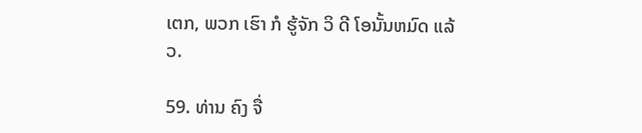ເຕກ, ພວກ ເຮົາ ກໍ ຮູ້ຈັກ ວິ ດີ ໂອນັ້ນຫມົດ ແລ້ວ.

59. ທ່ານ ຄົງ ຈື່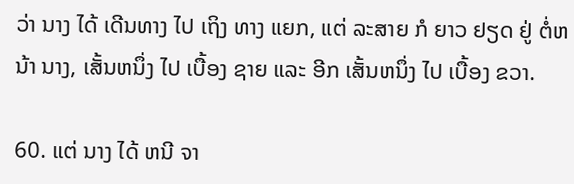ວ່າ ນາງ ໄດ້ ເດີນທາງ ໄປ ເຖິງ ທາງ ແຍກ, ແຕ່ ລະສາຍ ກໍ ຍາວ ຢຽດ ຢູ່ ຕໍ່ຫນ້າ ນາງ, ເສັ້ນຫນຶ່ງ ໄປ ເບື້ອງ ຊາຍ ແລະ ອີກ ເສັ້ນຫນຶ່ງ ໄປ ເບື້ອງ ຂວາ.

60. ແຕ່ ນາງ ໄດ້ ຫນີ ຈາ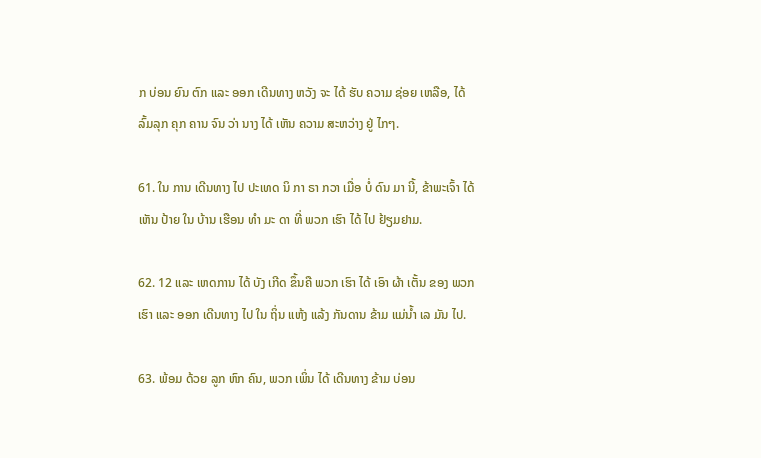ກ ບ່ອນ ຍົນ ຕົກ ແລະ ອອກ ເດີນທາງ ຫວັງ ຈະ ໄດ້ ຮັບ ຄວາມ ຊ່ອຍ ເຫລືອ, ໄດ້ ລົ້ມລຸກ ຄຸກ ຄານ ຈົນ ວ່າ ນາງ ໄດ້ ເຫັນ ຄວາມ ສະຫວ່າງ ຢູ່ ໄກໆ.

61. ໃນ ການ ເດີນທາງ ໄປ ປະເທດ ນິ ກາ ຣາ ກວາ ເມື່ອ ບໍ່ ດົນ ມາ ນີ້, ຂ້າພະເຈົ້າ ໄດ້ ເຫັນ ປ້າຍ ໃນ ບ້ານ ເຮືອນ ທໍາ ມະ ດາ ທີ່ ພວກ ເຮົາ ໄດ້ ໄປ ຢ້ຽມຢາມ.

62. 12 ແລະ ເຫດການ ໄດ້ ບັງ ເກີດ ຂຶ້ນຄື ພວກ ເຮົາ ໄດ້ ເອົາ ຜ້າ ເຕັ້ນ ຂອງ ພວກ ເຮົາ ແລະ ອອກ ເດີນທາງ ໄປ ໃນ ຖິ່ນ ແຫ້ງ ແລ້ງ ກັນດານ ຂ້າມ ແມ່ນ້ຳ ເລ ມັນ ໄປ.

63. ພ້ອມ ດ້ວຍ ລູກ ຫົກ ຄົນ, ພວກ ເພິ່ນ ໄດ້ ເດີນທາງ ຂ້າມ ບ່ອນ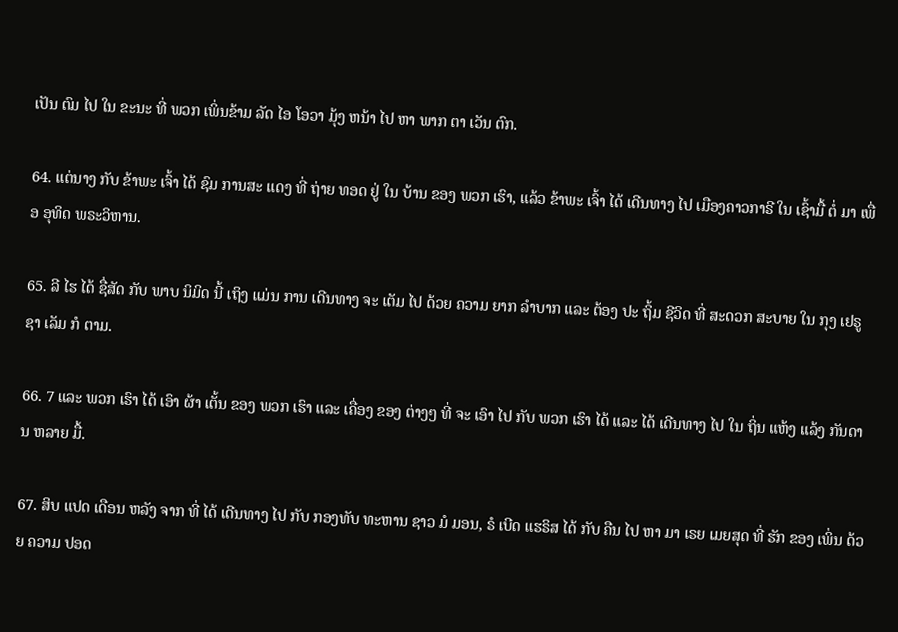ເປັນ ຕົມ ໄປ ໃນ ຂະນະ ທີ່ ພວກ ເພິ່ນຂ້າມ ລັດ ໄອ ໂອວາ ມຸ້ງ ຫນ້າ ໄປ ຫາ ພາກ ຕາ ເວັນ ຕົກ.

64. ແຕ່ນາງ ກັບ ຂ້າພະ ເຈົ້າ ໄດ້ ຊົມ ການສະ ແດງ ທີ່ ຖ່າຍ ທອດ ຢູ່ ໃນ ບ້ານ ຂອງ ພວກ ເຮົາ, ແລ້ວ ຂ້າພະ ເຈົ້າ ໄດ້ ເດີນທາງ ໄປ ເມືອງຄາວກາຣີ ໃນ ເຊົ້າມື້ ຕໍ່ ມາ ເພື່ອ ອຸທິດ ພຣະວິຫານ.

65. ລີ ໄຮ ໄດ້ ຊື່ສັດ ກັບ ພາບ ນິມິດ ນີ້ ເຖິງ ແມ່ນ ການ ເດີນທາງ ຈະ ເຕັມ ໄປ ດ້ວຍ ຄວາມ ຍາກ ລໍາບາກ ແລະ ຕ້ອງ ປະ ຖິ້ມ ຊີວິດ ທີ່ ສະດວກ ສະບາຍ ໃນ ກຸງ ເຢຣູ ຊາ ເລັມ ກໍ ຕາມ.

66. 7 ແລະ ພວກ ເຮົາ ໄດ້ ເອົາ ຜ້າ ເຕັ້ນ ຂອງ ພວກ ເຮົາ ແລະ ເຄື່ອງ ຂອງ ຕ່າງໆ ທີ່ ຈະ ເອົາ ໄປ ກັບ ພວກ ເຮົາ ໄດ້ ແລະ ໄດ້ ເດີນທາງ ໄປ ໃນ ຖິ່ນ ແຫ້ງ ແລ້ງ ກັນດານ ຫລາຍ ມື້.

67. ສິບ ແປດ ເດືອນ ຫລັງ ຈາກ ທີ່ ໄດ້ ເດີນທາງ ໄປ ກັບ ກອງທັບ ທະຫານ ຊາວ ມໍ ມອນ, ຣໍ ເບີດ ແຮຣິສ ໄດ້ ກັບ ຄືນ ໄປ ຫາ ມາ ເຣຍ ເມຍສຸດ ທີ່ ຮັກ ຂອງ ເພິ່ນ ດ້ວຍ ຄວາມ ປອດ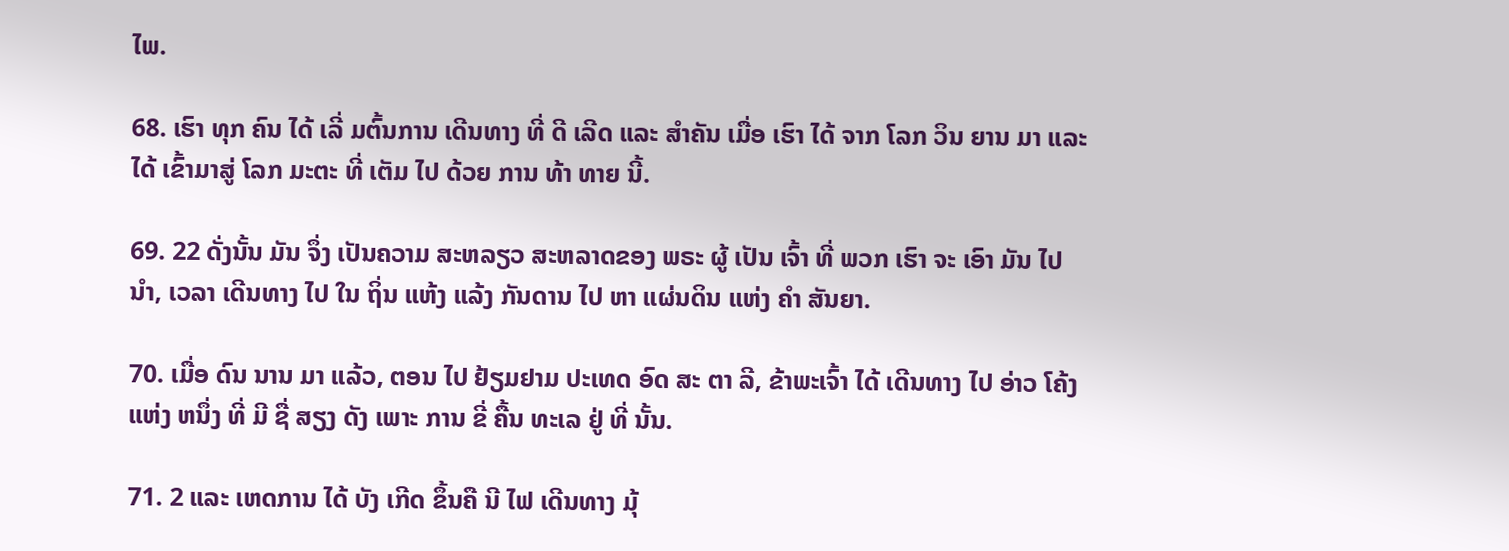ໄພ.

68. ເຮົາ ທຸກ ຄົນ ໄດ້ ເລີ່ ມຕົ້ນການ ເດີນທາງ ທີ່ ດີ ເລີດ ແລະ ສໍາຄັນ ເມື່ອ ເຮົາ ໄດ້ ຈາກ ໂລກ ວິນ ຍານ ມາ ແລະ ໄດ້ ເຂົ້າມາສູ່ ໂລກ ມະຕະ ທີ່ ເຕັມ ໄປ ດ້ວຍ ການ ທ້າ ທາຍ ນີ້.

69. 22 ດັ່ງນັ້ນ ມັນ ຈຶ່ງ ເປັນຄວາມ ສະຫລຽວ ສະຫລາດຂອງ ພຣະ ຜູ້ ເປັນ ເຈົ້າ ທີ່ ພວກ ເຮົາ ຈະ ເອົາ ມັນ ໄປ ນໍາ, ເວລາ ເດີນທາງ ໄປ ໃນ ຖິ່ນ ແຫ້ງ ແລ້ງ ກັນດານ ໄປ ຫາ ແຜ່ນດິນ ແຫ່ງ ຄໍາ ສັນຍາ.

70. ເມື່ອ ດົນ ນານ ມາ ແລ້ວ, ຕອນ ໄປ ຢ້ຽມຢາມ ປະເທດ ອົດ ສະ ຕາ ລີ, ຂ້າພະເຈົ້າ ໄດ້ ເດີນທາງ ໄປ ອ່າວ ໂຄ້ງ ແຫ່ງ ຫນຶ່ງ ທີ່ ມີ ຊື່ ສຽງ ດັງ ເພາະ ການ ຂີ່ ຄື້ນ ທະເລ ຢູ່ ທີ່ ນັ້ນ.

71. 2 ແລະ ເຫດການ ໄດ້ ບັງ ເກີດ ຂຶ້ນຄື ນີ ໄຟ ເດີນທາງ ມຸ້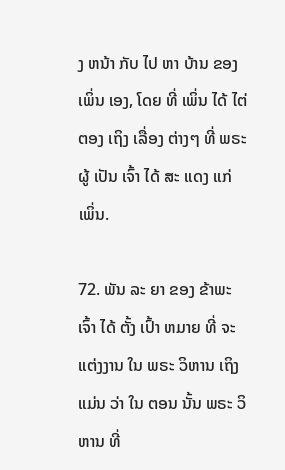ງ ຫນ້າ ກັບ ໄປ ຫາ ບ້ານ ຂອງ ເພິ່ນ ເອງ, ໂດຍ ທີ່ ເພິ່ນ ໄດ້ ໄຕ່ ຕອງ ເຖິງ ເລື່ອງ ຕ່າງໆ ທີ່ ພຣະຜູ້ ເປັນ ເຈົ້າ ໄດ້ ສະ ແດງ ແກ່ ເພິ່ນ.

72. ພັນ ລະ ຍາ ຂອງ ຂ້າພະເຈົ້າ ໄດ້ ຕັ້ງ ເປົ້າ ຫມາຍ ທີ່ ຈະ ແຕ່ງງານ ໃນ ພຣະ ວິຫານ ເຖິງ ແມ່ນ ວ່າ ໃນ ຕອນ ນັ້ນ ພຣະ ວິຫານ ທີ່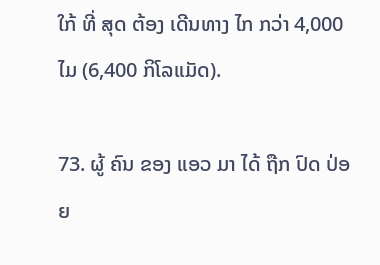ໃກ້ ທີ່ ສຸດ ຕ້ອງ ເດີນທາງ ໄກ ກວ່າ 4,000 ໄມ (6,400 ກິໂລແມັດ).

73. ຜູ້ ຄົນ ຂອງ ແອວ ມາ ໄດ້ ຖືກ ປົດ ປ່ອຍ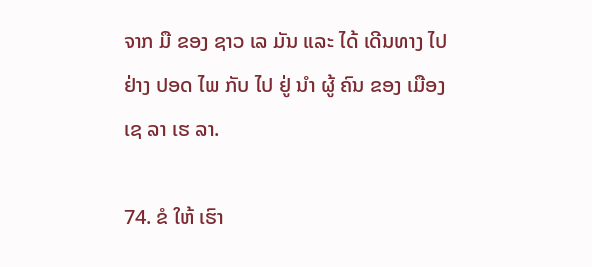ຈາກ ມື ຂອງ ຊາວ ເລ ມັນ ແລະ ໄດ້ ເດີນທາງ ໄປ ຢ່າງ ປອດ ໄພ ກັບ ໄປ ຢູ່ ນໍາ ຜູ້ ຄົນ ຂອງ ເມືອງ ເຊ ລາ ເຮ ລາ.

74. ຂໍ ໃຫ້ ເຮົາ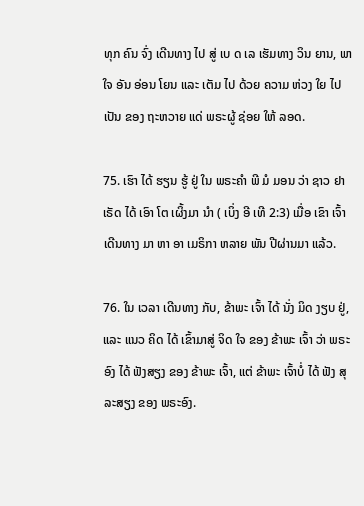ທຸກ ຄົນ ຈົ່ງ ເດີນທາງ ໄປ ສູ່ ເບ ດ ເລ ເຮັມທາງ ວິນ ຍານ, ພາ ໃຈ ອັນ ອ່ອນ ໂຍນ ແລະ ເຕັມ ໄປ ດ້ວຍ ຄວາມ ຫ່ວງ ໃຍ ໄປ ເປັນ ຂອງ ຖະຫວາຍ ແດ່ ພຣະຜູ້ ຊ່ອຍ ໃຫ້ ລອດ.

75. ເຮົາ ໄດ້ ຮຽນ ຮູ້ ຢູ່ ໃນ ພຣະຄໍາ ພີ ມໍ ມອນ ວ່າ ຊາວ ຢາ ເຣັດ ໄດ້ ເອົາ ໂຕ ເຜິ້ງມາ ນໍາ ( ເບິ່ງ ອີ ເທີ 2:3) ເມື່ອ ເຂົາ ເຈົ້າ ເດີນທາງ ມາ ຫາ ອາ ເມຣິກາ ຫລາຍ ພັນ ປີຜ່ານມາ ແລ້ວ.

76. ໃນ ເວລາ ເດີນທາງ ກັບ, ຂ້າພະ ເຈົ້າ ໄດ້ ນັ່ງ ມິດ ງຽບ ຢູ່, ແລະ ແນວ ຄິດ ໄດ້ ເຂົ້າມາສູ່ ຈິດ ໃຈ ຂອງ ຂ້າພະ ເຈົ້າ ວ່າ ພຣະອົງ ໄດ້ ຟັງສຽງ ຂອງ ຂ້າພະ ເຈົ້າ, ແຕ່ ຂ້າພະ ເຈົ້າບໍ່ ໄດ້ ຟັງ ສຸລະສຽງ ຂອງ ພຣະອົງ.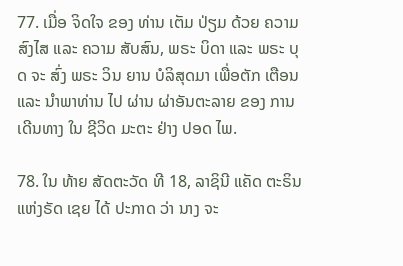77. ເມື່ອ ຈິດໃຈ ຂອງ ທ່ານ ເຕັມ ປ່ຽມ ດ້ວຍ ຄວາມ ສົງໄສ ແລະ ຄວາມ ສັບສົນ, ພຣະ ບິດາ ແລະ ພຣະ ບຸດ ຈະ ສົ່ງ ພຣະ ວິນ ຍານ ບໍລິສຸດມາ ເພື່ອຕັກ ເຕືອນ ແລະ ນໍາພາທ່ານ ໄປ ຜ່ານ ຜ່າອັນຕະລາຍ ຂອງ ການ ເດີນທາງ ໃນ ຊີວິດ ມະຕະ ຢ່າງ ປອດ ໄພ.

78. ໃນ ທ້າຍ ສັດຕະວັດ ທີ 18, ລາຊິນີ ແຄັດ ຕະຣິນ ແຫ່ງຣັດ ເຊຍ ໄດ້ ປະກາດ ວ່າ ນາງ ຈະ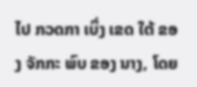ໄປ ກວດກາ ເບິ່ງ ເຂດ ໃຕ້ ຂອງ ຈັກກະ ພົບ ຂອງ ນາງ, ໂດຍ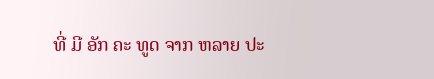ທີ່ ມີ ອັກ ຄະ ທູດ ຈາກ ຫລາຍ ປະ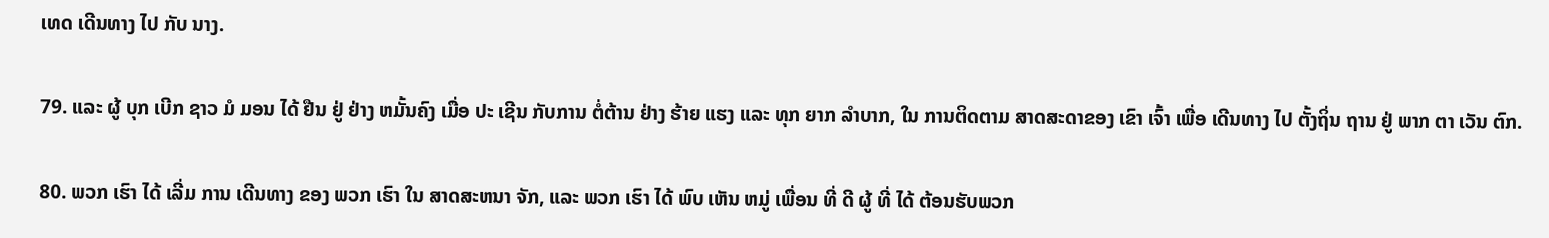ເທດ ເດີນທາງ ໄປ ກັບ ນາງ.

79. ແລະ ຜູ້ ບຸກ ເບີກ ຊາວ ມໍ ມອນ ໄດ້ ຢືນ ຢູ່ ຢ່າງ ຫມັ້ນຄົງ ເມື່ອ ປະ ເຊີນ ກັບການ ຕໍ່ຕ້ານ ຢ່າງ ຮ້າຍ ແຮງ ແລະ ທຸກ ຍາກ ລໍາບາກ, ໃນ ການຕິດຕາມ ສາດສະດາຂອງ ເຂົາ ເຈົ້າ ເພື່ອ ເດີນທາງ ໄປ ຕັ້ງຖິ່ນ ຖານ ຢູ່ ພາກ ຕາ ເວັນ ຕົກ.

80. ພວກ ເຮົາ ໄດ້ ເລີ່ມ ການ ເດີນທາງ ຂອງ ພວກ ເຮົາ ໃນ ສາດສະຫນາ ຈັກ, ແລະ ພວກ ເຮົາ ໄດ້ ພົບ ເຫັນ ຫມູ່ ເພື່ອນ ທີ່ ດີ ຜູ້ ທີ່ ໄດ້ ຕ້ອນຮັບພວກ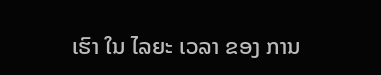ເຮົາ ໃນ ໄລຍະ ເວລາ ຂອງ ການ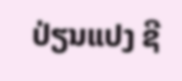ປ່ຽນແປງ ຊີ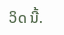ວິດ ນີ້.